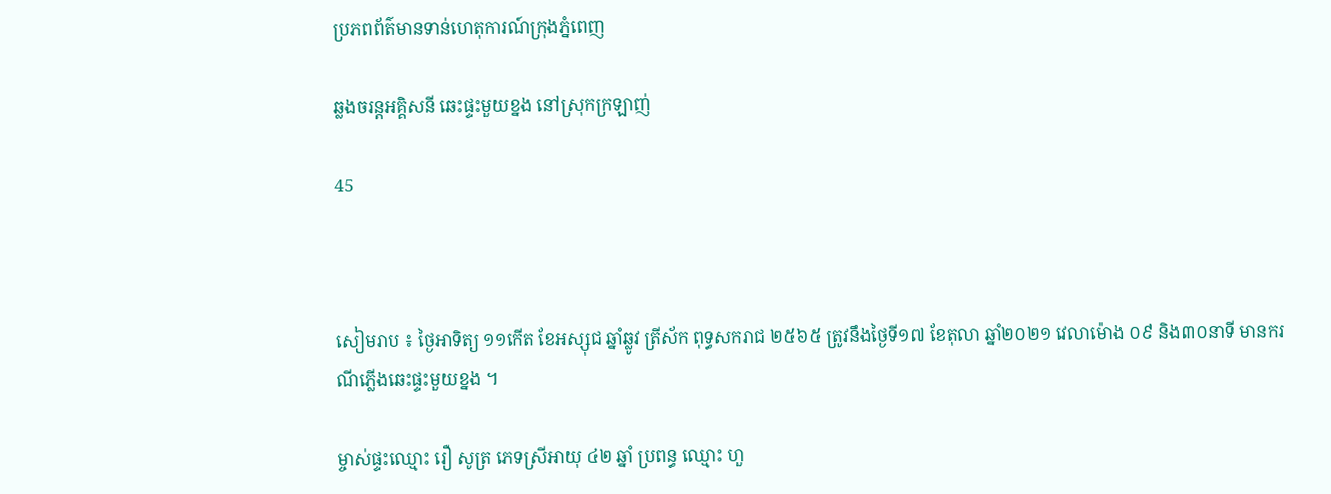ប្រភពព័ត៌មានទាន់ហេតុការណ៍ក្រុងភ្នំពេញ

ឆ្លងចរន្តអគ្គិសនី ឆេះផ្ទះមួយខ្នង នៅស្រុកក្រឡាញ់

45



សៀមរាប ៖ ថ្ងៃអាទិត្យ ១១កើត ខែអស្សុជ ឆ្នាំឆ្លូវ ត្រីស័ក ពុទ្ធសករាជ ២៥៦៥ ត្រូវនឹងថ្ងៃទី១៧ ខែតុលា ឆ្នាំ២០២១ វេលាម៉ោង ០៩ និង៣០នាទី មានករណីភ្លើងឆេះផ្ទះមួយខ្នង ។

ម្ចាស់ផ្ទះឈ្មោះ រឿ សូត្រ ភេទស្រីអាយុ ៤២ ឆ្នាំ ប្រពន្ធ ឈ្មោះ ហួ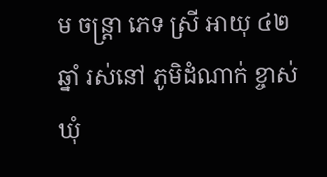ម ចន្ត្រា ភេទ ស្រី អាយុ ៤២ឆ្នាំ រស់នៅ ភូមិដំណាក់ ខ្ចាស់ ឃុំ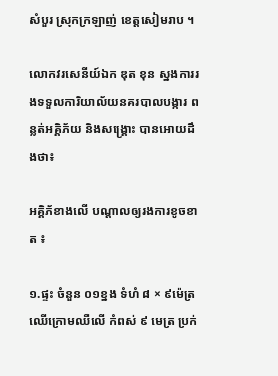សំបួរ ស្រុកក្រឡាញ់ ខេត្តសៀមរាប ។

លោកវរសេនីយ៍ឯក ឌុត ខុន ស្នងការរងទទួលការិយាល័យនគរបាលបង្ការ ពន្លត់អគ្គិភ័យ និងសង្គ្រោះ បានអោយដឹងថា៖

អគ្គិភ័ខាងលើ បណ្តាលឲ្យរងការខូចខាត ៖

១.ផ្ទះ ចំនួន ០១ខ្នង ទំហំ ៨ × ៩ម៉េត្រ ឈើក្រោមឈឺលើ កំពស់ ៩ មេត្រ ប្រក់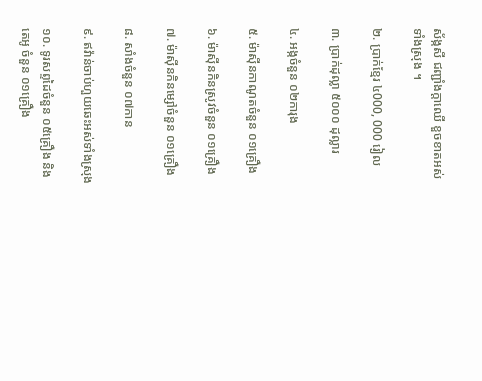ស័ង្កសី ជញ្ជាំងក្តាឈើ ខួចខាតអស់ ទាំងស្រុង ។

២. ប្រាក់ខ្មែរ ៤000, 000 រៀល

៣. ប្រាក់ដុល្លា ៥០០០ ដុល្លារ

៤. អង្កចំនួន ០២ការុង

៥. ម៉ាស៊ីនកាណូតចំនួន ០១គ្រឿង

៦. ម៉ាស៊ីនកិនស្រូវចំនួន ០១គ្រឿង

៧. ម៉ាស៊ីនកិនម្សៅចំនួន ០១គ្រឿង

៨. សាំងចំនួន ០៧កាន

៩. ឥវ៉ាន់ចាប់ហួយឆេះអស់ទាំងស្រុង

១០. ទូរសព្ទដៃចំនួន ០៥គ្រឿង និងតេអូ ចំនួន ០១គ្រឿង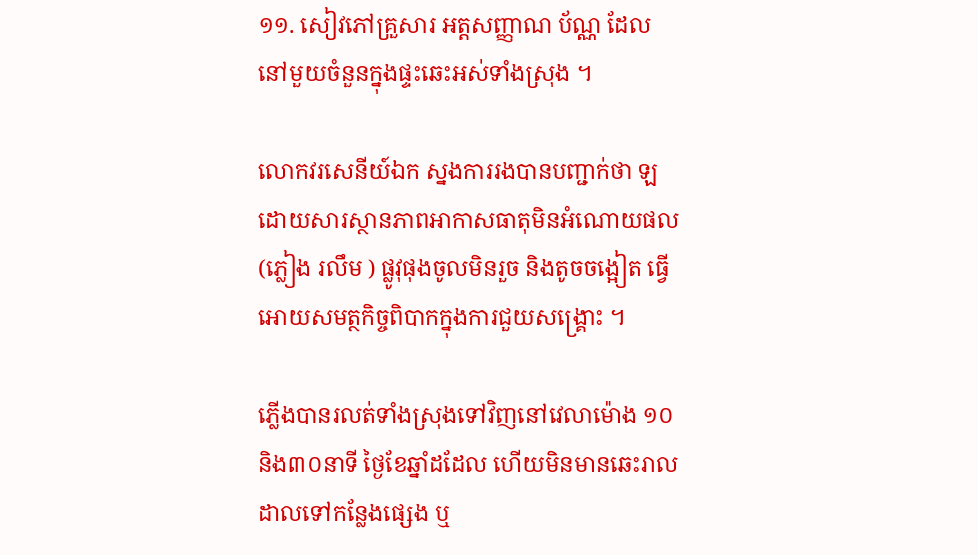១១. សៀវភៅគ្រួសារ អត្តសញ្ញាណ ប័ណ្ណ ដែលនៅមួយចំនួនក្នុងផ្ទះឆេះអស់ទាំងស្រុង ។

លោកវរសេនីយ៍ឯក ស្នងការរងបានបញ្ជាក់ថា ឡ ដោយសារស្ថានភាពអាកាសធាតុមិនអំណោយផល (ភ្លៀង រលឹម ) ផ្លូវុផុងចូលមិនរួច និងតូចចង្អៀត ធ្វើអោយសមត្ថកិច្ចពិបាកក្នុងការជួយសង្គ្រោះ ។

ភ្លេីងបានរលត់ទាំងស្រុងទៅវិញនៅវេលាម៉ោង ១០ និង៣០នាទី ថ្ងៃខែឆ្នាំដដែល ហើយមិនមានឆេះរាលដាលទៅកន្លែងផ្សេង ឬ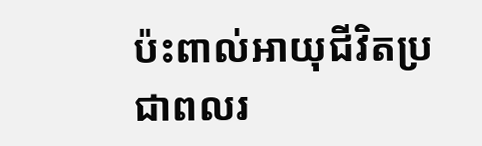ប៉ះពាល់អាយុជីវិតប្រជាពលរ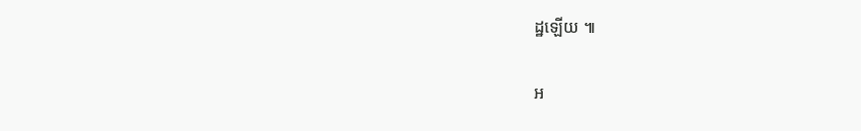ដ្ឋឡេីយ ៕

អ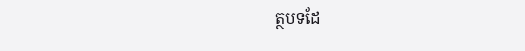ត្ថបទដែ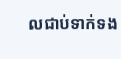លជាប់ទាក់ទង